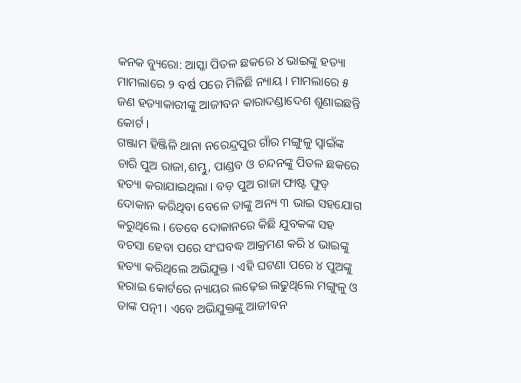କନକ ବ୍ୟୁରୋ: ଆସ୍କା ପିତଳ ଛକରେ ୪ ଭାଇଙ୍କୁ ହତ୍ୟା ମାମଲାରେ ୨ ବର୍ଷ ପରେ ମିଳିଛି ନ୍ୟାୟ । ମାମଲାରେ ୫ ଜଣ ହତ୍ୟାକାରୀଙ୍କୁ ଆଜୀବନ କାରାଦଣ୍ଡାଦେଶ ଶୁଣାଇଛନ୍ତି କୋର୍ଟ ।
ଗଞ୍ଜାମ ହିଞ୍ଜିଳି ଥାନା ନରେନ୍ଦ୍ରପୁର ଗାଁର ମଙ୍ଗୁଳୁ ସ୍ୱାଇଁଙ୍କ ଚାରି ପୁଅ ରାଜା,ଶମ୍ଭୁ, ପାଣ୍ଡବ ଓ ଚନ୍ଦନଙ୍କୁ ପିତଳ ଛକରେ ହତ୍ୟା କରାଯାଇଥିଲା । ବଡ଼ ପୁଅ ରାଜା ଫାଷ୍ଟ ଫୁଡ୍ ଦୋକାନ କରିଥିବା ବେଳେ ତାଙ୍କୁ ଅନ୍ୟ ୩ ଭାଇ ସହଯୋଗ କରୁଥିଲେ । ତେବେ ଦୋକାନରେ କିଛି ଯୁବକଙ୍କ ସହ ବଚସା ହେବା ପରେ ସଂଘବଦ୍ଧ ଆକ୍ରମଣ କରି ୪ ଭାଇଙ୍କୁ ହତ୍ୟା କରିଥିଲେ ଅଭିଯୁକ୍ତ । ଏହି ଘଟଣା ପରେ ୪ ପୁଅଙ୍କୁ ହରାଇ କୋର୍ଟରେ ନ୍ୟାୟର ଲଢ଼େଇ ଲଢୁଥିଲେ ମଙ୍ଗୁଳୁ ଓ ତାଙ୍କ ପତ୍ନୀ । ଏବେ ଅଭିଯୁକ୍ତଙ୍କୁ ଆଜୀବନ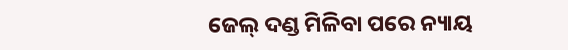ଜେଲ୍ ଦଣ୍ଡ ମିଳିବା ପରେ ନ୍ୟାୟ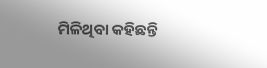ମିଳିଥିବା କହିଛନ୍ତି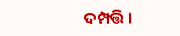ଦମ୍ପତ୍ତି ।